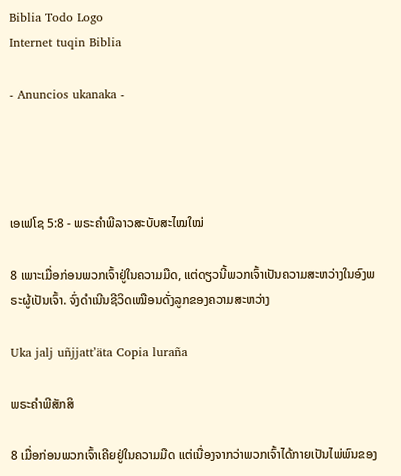Biblia Todo Logo
Internet tuqin Biblia

- Anuncios ukanaka -




ເອເຟໂຊ 5:8 - ພຣະຄຳພີລາວສະບັບສະໄໝໃໝ່

8 ເພາະເມື່ອກ່ອນພວກເຈົ້າຢູ່ໃນຄວາມມືດ, ແຕ່ດຽວນີ້ພວກເຈົ້າເປັນຄວາມສະຫວ່າງໃນອົງພຣະຜູ້ເປັນເຈົ້າ. ຈົ່ງດຳເນີນຊີວິດເໝືອນດັ່ງລູກຂອງຄວາມສະຫວ່າງ

Uka jalj uñjjattʼäta Copia luraña

ພຣະຄຳພີສັກສິ

8 ເມື່ອກ່ອນພວກເຈົ້າເຄີຍຢູ່ໃນຄວາມມືດ ແຕ່ເນື່ອງຈາກວ່າພວກເຈົ້າໄດ້ກາຍເປັນໄພ່ພົນຂອງ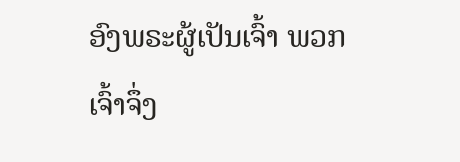ອົງພຣະຜູ້ເປັນເຈົ້າ ພວກເຈົ້າຈຶ່ງ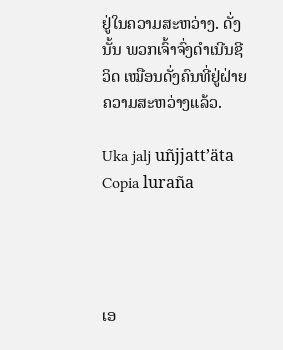ຢູ່ໃນຄວາມສະຫວ່າງ. ດັ່ງນັ້ນ ພວກເຈົ້າຈົ່ງດຳເນີນຊີວິດ ເໝືອນດັ່ງຄົນທີ່ຢູ່ຝ່າຍຄວາມສະຫວ່າງແລ້ວ.

Uka jalj uñjjattʼäta Copia luraña




ເອ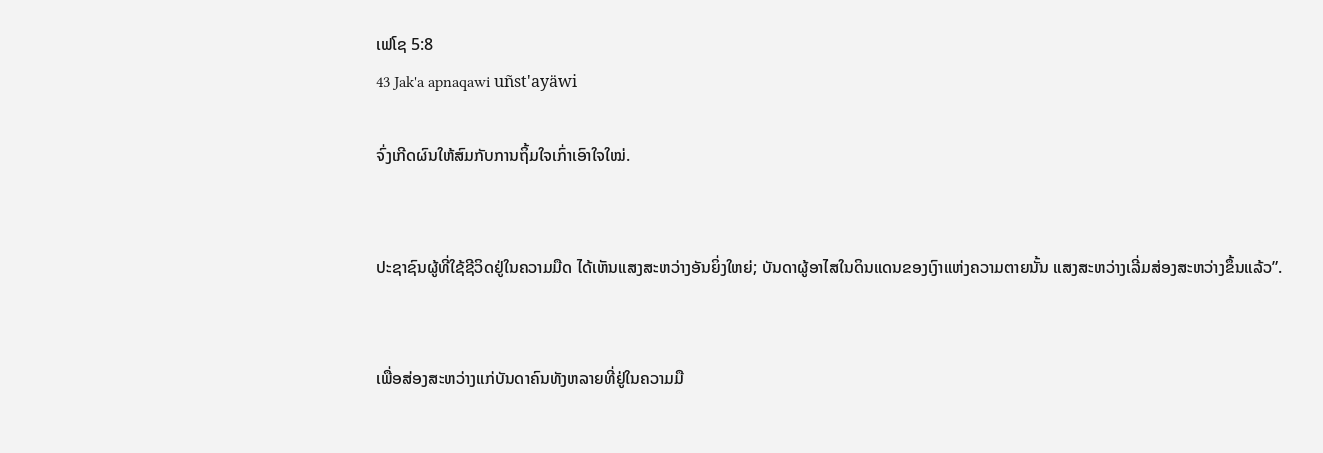ເຟໂຊ 5:8
43 Jak'a apnaqawi uñst'ayäwi

ຈົ່ງເກີດຜົນໃຫ້ສົມກັບການຖິ້ມໃຈເກົ່າເອົາໃຈໃໝ່.


ປະຊາຊົນຜູ້ທີ່ໃຊ້ຊີວິດຢູ່ໃນຄວາມມືດ ໄດ້ເຫັນແສງສະຫວ່າງອັນຍິ່ງໃຫຍ່; ບັນດາຜູ້ອາໄສໃນດິນແດນຂອງເງົາແຫ່ງຄວາມຕາຍນັ້ນ ແສງສະຫວ່າງເລີ່ມສ່ອງສະຫວ່າງຂຶ້ນແລ້ວ”.


ເພື່ອສ່ອງສະຫວ່າງແກ່ບັນດາຄົນທັງຫລາຍທີ່ຢູ່ໃນຄວາມມື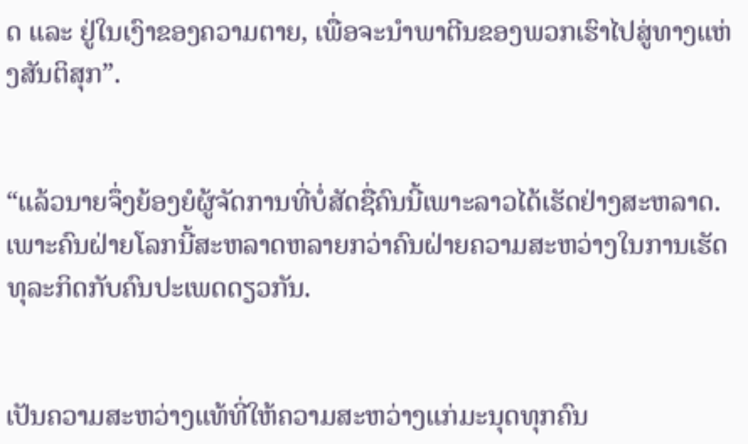ດ ແລະ ຢູ່ໃນເງົາຂອງຄວາມຕາຍ, ເພື່ອຈະນຳພາຕີນຂອງພວກເຮົາໄປສູ່ທາງແຫ່ງສັນຕິສຸກ”.


“ແລ້ວນາຍຈຶ່ງຍ້ອງຍໍຜູ້ຈັດການທີ່ບໍ່ສັດຊື່ຄົນນີ້ເພາະລາວໄດ້ເຮັດຢ່າງສະຫລາດ. ເພາະຄົນຝ່າຍໂລກນີ້ສະຫລາດຫລາຍກວ່າຄົນຝ່າຍຄວາມສະຫວ່າງໃນການເຮັດທຸລະກິດກັບຄົນປະເພດດຽວກັນ.


ເປັນຄວາມສະຫວ່າງແທ້ທີ່ໃຫ້ຄວາມສະຫວ່າງແກ່ມະນຸດທຸກຄົນ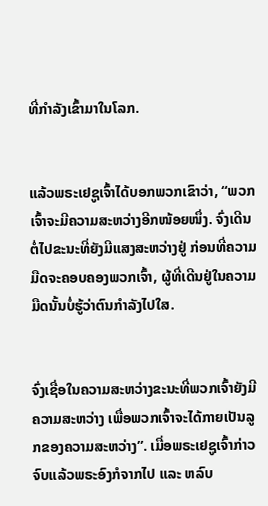ທີ່ກຳລັງເຂົ້າມາໃນໂລກ.


ແລ້ວພຣະເຢຊູເຈົ້າໄດ້ບອກພວກເຂົາວ່າ, “ພວກເຈົ້າຈະມີຄວາມສະຫວ່າງອີກໜ້ອຍໜຶ່ງ. ຈົ່ງເດີນຕໍ່ໄປຂະນະທີ່ຍັງມີແສງສະຫວ່າງຢູ່ ກ່ອນທີ່ຄວາມມືດຈະຄອບຄອງພວກເຈົ້າ, ຜູ້ທີ່ເດີນຢູ່ໃນຄວາມມືດນັ້ນບໍ່ຮູ້ວ່າຕົນກຳລັງໄປໃສ.


ຈົ່ງເຊື່ອໃນຄວາມສະຫວ່າງຂະນະທີ່ພວກເຈົ້າຍັງມີຄວາມສະຫວ່າງ ເພື່ອພວກເຈົ້າຈະໄດ້ກາຍເປັນລູກຂອງຄວາມສະຫວ່າງ”. ເມື່ອພຣະເຢຊູເຈົ້າກ່າວຈົບແລ້ວພຣະອົງກໍຈາກໄປ ແລະ ຫລົບ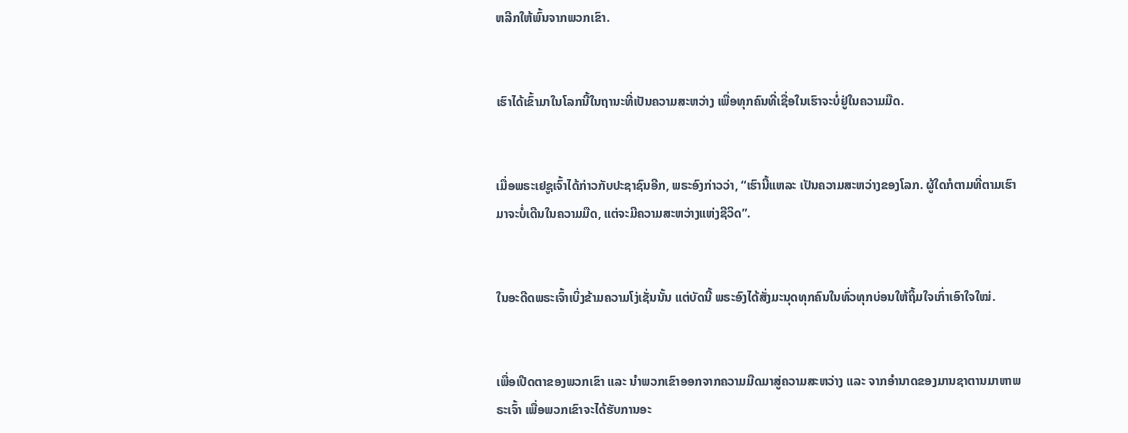ຫລີກໃຫ້ພົ້ນຈາກພວກເຂົາ.


ເຮົາໄດ້ເຂົ້າມາໃນໂລກນີ້ໃນຖານະທີ່ເປັນຄວາມສະຫວ່າງ ເພື່ອທຸກຄົນທີ່ເຊື່ອໃນເຮົາຈະບໍ່ຢູ່ໃນຄວາມມືດ.


ເມື່ອພຣະເຢຊູເຈົ້າໄດ້ກ່າວກັບປະຊາຊົນອີກ, ພຣະອົງກ່າວວ່າ, “ເຮົານີ້ແຫລະ ເປັນຄວາມສະຫວ່າງຂອງໂລກ. ຜູ້ໃດກໍຕາມທີ່ຕາມເຮົາມາຈະບໍ່ເດີນໃນຄວາມມືດ, ແຕ່ຈະມີຄວາມສະຫວ່າງແຫ່ງຊີວິດ”.


ໃນອະດີດພຣະເຈົ້າເບິ່ງຂ້າມຄວາມໂງ່ເຊັ່ນນັ້ນ ແຕ່ບັດນີ້ ພຣະອົງໄດ້ສັ່ງມະນຸດທຸກຄົນໃນທົ່ວທຸກບ່ອນໃຫ້ຖິ້ມໃຈເກົ່າເອົາໃຈໃໝ່.


ເພື່ອເປີດຕາຂອງພວກເຂົາ ແລະ ນຳພວກເຂົາອອກຈາກຄວາມມືດມາສູ່ຄວາມສະຫວ່າງ ແລະ ຈາກອຳນາດຂອງມານຊາຕານມາຫາພຣະເຈົ້າ ເພື່ອພວກເຂົາຈະໄດ້ຮັບການອະ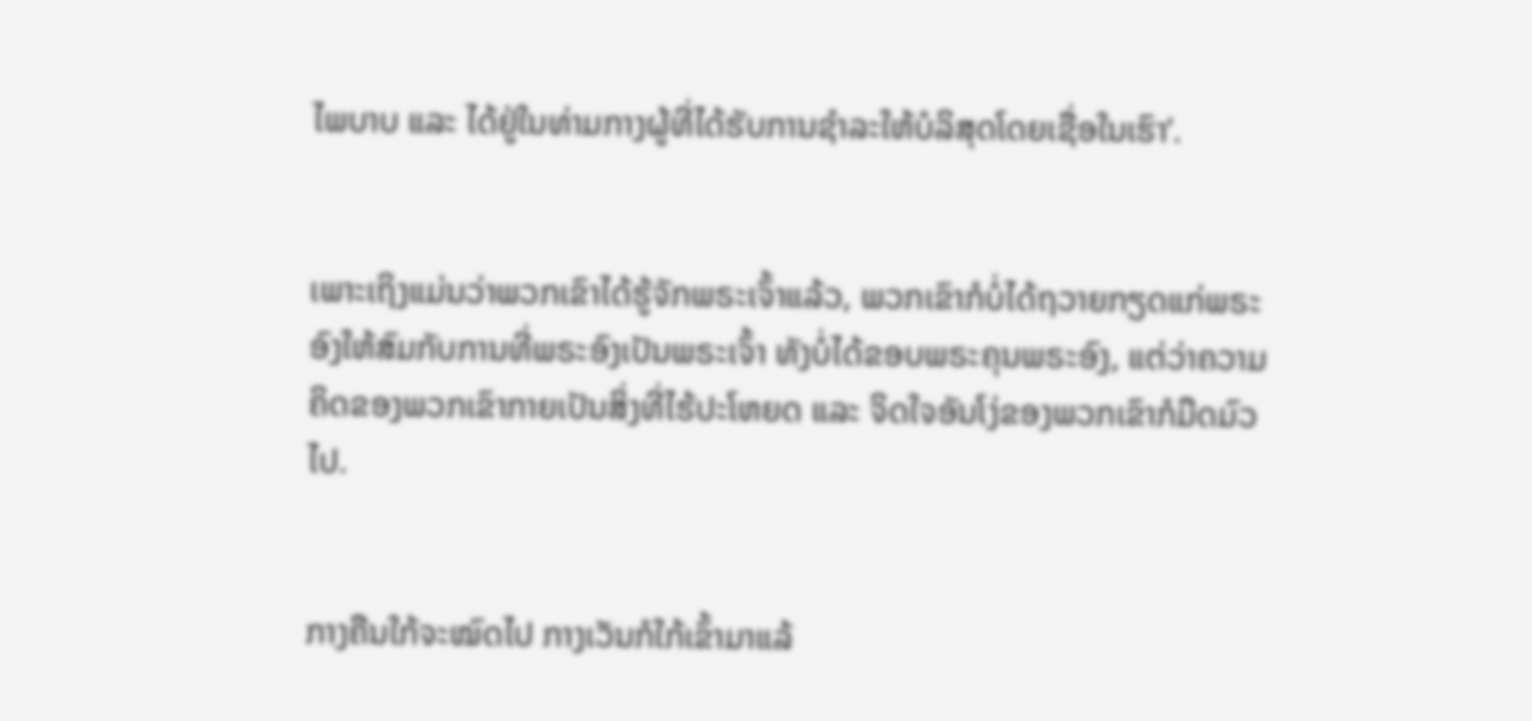ໄພບາບ ແລະ ໄດ້ຢູ່ໃນທ່າມກາງຜູ້ທີ່ໄດ້ຮັບການຊຳລະໃຫ້ບໍລິສຸດໂດຍເຊື່ອໃນເຮົາ’.


ເພາະເຖິງແມ່ນວ່າພວກເຂົາໄດ້ຮູ້ຈັກພຣະເຈົ້າແລ້ວ, ພວກເຂົາກໍບໍ່ໄດ້ຖວາຍກຽດແກ່ພຣະອົງໃຫ້ສົມກັບການທີ່ພຣະອົງເປັນພຣະເຈົ້າ ທັງບໍ່ໄດ້ຂອບພຣະຄຸນພຣະອົງ, ແຕ່ວ່າຄວາມຄິດຂອງພວກເຂົາກາຍເປັນສິ່ງທີ່ໄຮ້ປະໂຫຍດ ແລະ ຈິດໃຈອັນໂງ່ຂອງພວກເຂົາກໍມືດມົວໄປ.


ກາງຄືນໃກ້ຈະໝົດໄປ ກາງເວັນກໍໃກ້ເຂົ້າມາແລ້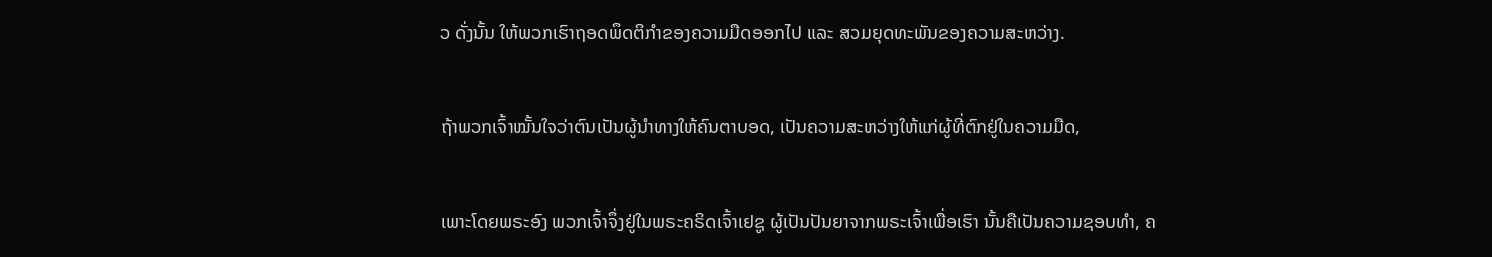ວ ດັ່ງນັ້ນ ໃຫ້ພວກເຮົາຖອດພຶດຕິກຳຂອງຄວາມມືດອອກໄປ ແລະ ສວມຍຸດທະພັນຂອງຄວາມສະຫວ່າງ.


ຖ້າພວກເຈົ້າໝັ້ນໃຈວ່າຕົນເປັນຜູ້ນຳທາງໃຫ້ຄົນຕາບອດ, ເປັນຄວາມສະຫວ່າງໃຫ້ແກ່ຜູ້ທີ່ຕົກຢູ່ໃນຄວາມມືດ,


ເພາະໂດຍພຣະອົງ ພວກເຈົ້າຈຶ່ງຢູ່ໃນພຣະຄຣິດເຈົ້າເຢຊູ ຜູ້ເປັນປັນຍາຈາກພຣະເຈົ້າເພື່ອເຮົາ ນັ້ນຄືເປັນຄວາມຊອບທຳ, ຄ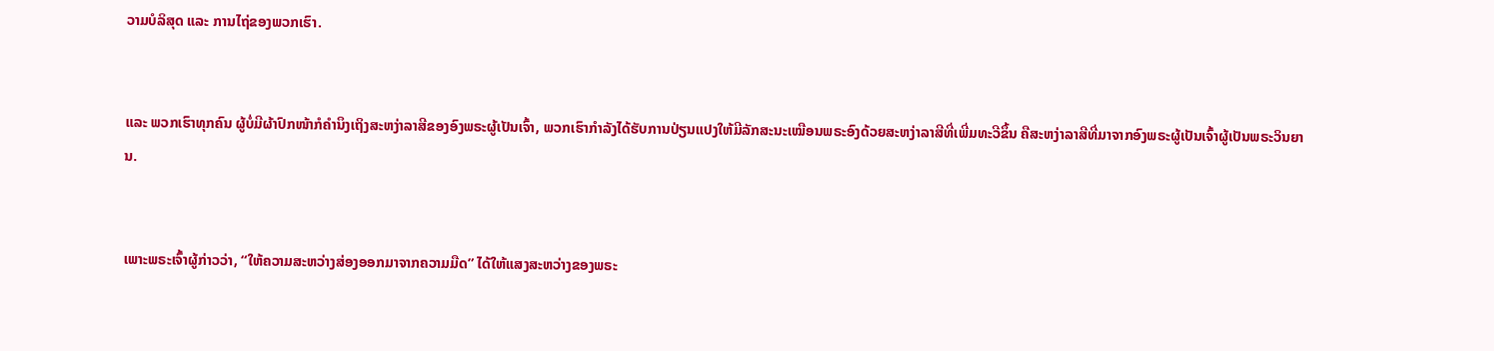ວາມບໍລິສຸດ ແລະ ການໄຖ່ຂອງພວກເຮົາ.


ແລະ ພວກເຮົາທຸກຄົນ ຜູ້ບໍ່ມີຜ້າປົກໜ້າກໍຄຳນຶງເຖິງສະຫງ່າລາສີຂອງອົງພຣະຜູ້ເປັນເຈົ້າ, ພວກເຮົາກຳລັງໄດ້ຮັບການປ່ຽນແປງໃຫ້ມີລັກສະນະເໝືອນພຣະອົງດ້ວຍສະຫງ່າລາສີທີ່ເພີ່ມທະວີຂຶ້ນ ຄືສະຫງ່າລາສີທີ່ມາຈາກອົງພຣະຜູ້ເປັນເຈົ້າຜູ້ເປັນພຣະວິນຍານ.


ເພາະພຣະເຈົ້າຜູ້ກ່າວວ່າ, “ໃຫ້ຄວາມສະຫວ່າງສ່ອງອອກມາຈາກຄວາມມືດ” ໄດ້ໃຫ້ແສງສະຫວ່າງຂອງພຣະ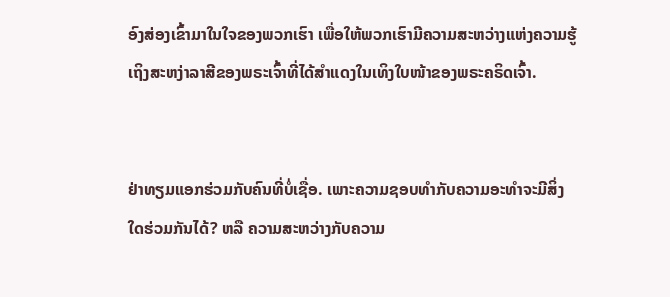ອົງສ່ອງເຂົ້າມາໃນໃຈຂອງພວກເຮົາ ເພື່ອໃຫ້ພວກເຮົາມີຄວາມສະຫວ່າງແຫ່ງຄວາມຮູ້ເຖິງສະຫງ່າລາສີຂອງພຣະເຈົ້າທີ່ໄດ້ສຳແດງໃນເທິງໃບໜ້າຂອງພຣະຄຣິດເຈົ້າ.


ຢ່າທຽມແອກຮ່ວມກັບຄົນທີ່ບໍ່ເຊື່ອ. ເພາະຄວາມຊອບທຳກັບຄວາມອະທຳຈະມີສິ່ງໃດຮ່ວມກັນໄດ້? ຫລື ຄວາມສະຫວ່າງກັບຄວາມ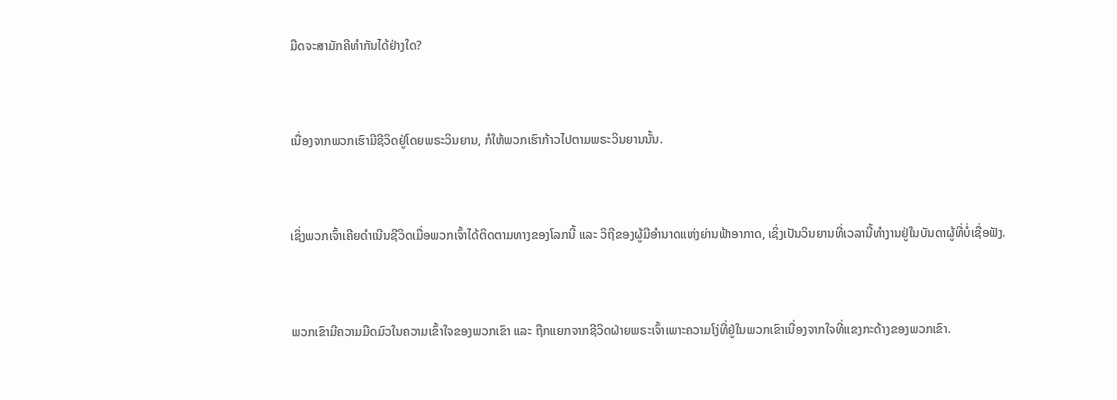ມືດຈະສາມັກຄີທຳກັນໄດ້ຢ່າງໃດ?


ເນື່ອງຈາກພວກເຮົາມີຊີວິດຢູ່ໂດຍພຣະວິນຍານ, ກໍໃຫ້ພວກເຮົາກ້າວໄປຕາມພຣະວິນຍານນັ້ນ.


ເຊິ່ງພວກເຈົ້າເຄີຍດຳເນີນຊີວິດເມື່ອພວກເຈົ້າໄດ້ຕິດຕາມທາງຂອງໂລກນີ້ ແລະ ວິຖີຂອງຜູ້ມີອຳນາດແຫ່ງຍ່ານຟ້າອາກາດ, ເຊິ່ງເປັນວິນຍານທີ່ເວລານີ້ທຳງານຢູ່ໃນບັນດາຜູ້ທີ່ບໍ່ເຊື່ອຟັງ.


ພວກເຂົາມີຄວາມມືດມົວໃນຄວາມເຂົ້າໃຈຂອງພວກເຂົາ ແລະ ຖືກແຍກຈາກຊີວິດຝ່າຍພຣະເຈົ້າເພາະຄວາມໂງ່ທີ່ຢູ່ໃນພວກເຂົາເນື່ອງຈາກໃຈທີ່ແຂງກະດ້າງຂອງພວກເຂົາ.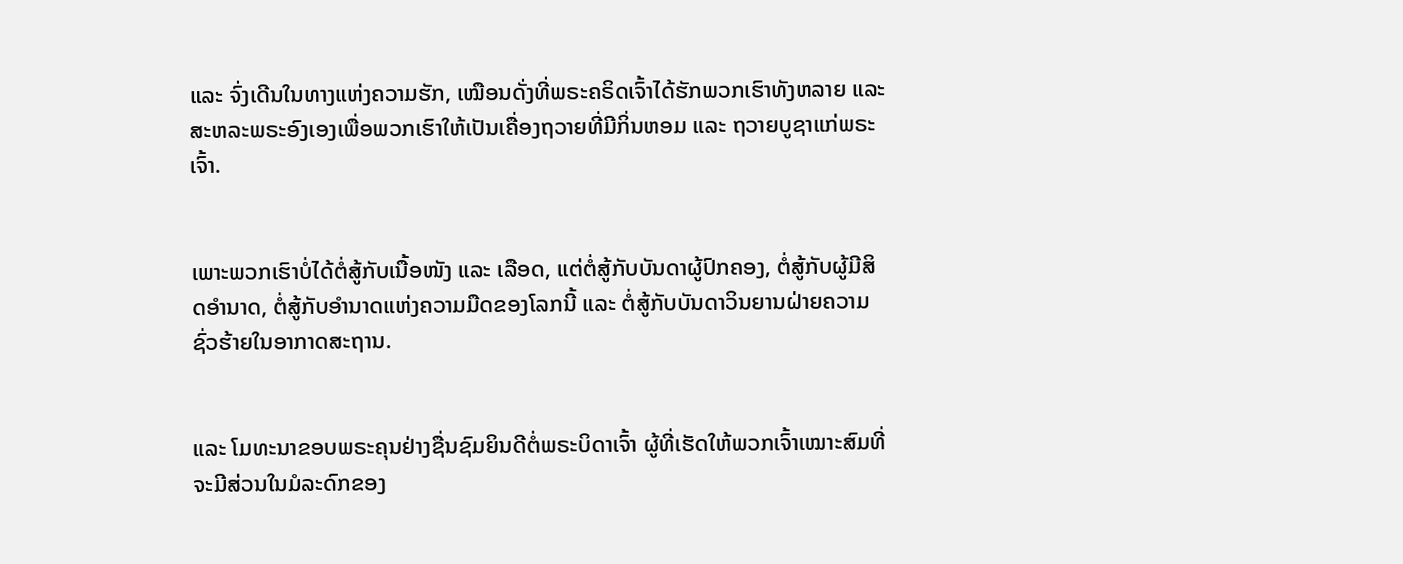ແລະ ຈົ່ງເດີນໃນທາງແຫ່ງຄວາມຮັກ, ເໝືອນດັ່ງທີ່ພຣະຄຣິດເຈົ້າໄດ້ຮັກພວກເຮົາທັງຫລາຍ ແລະ ສະຫລະພຣະອົງເອງເພື່ອພວກເຮົາໃຫ້ເປັນເຄື່ອງຖວາຍທີ່ມີກິ່ນຫອມ ແລະ ຖວາຍບູຊາແກ່ພຣະເຈົ້າ.


ເພາະພວກເຮົາບໍ່ໄດ້ຕໍ່ສູ້ກັບເນື້ອໜັງ ແລະ ເລືອດ, ແຕ່ຕໍ່ສູ້ກັບບັນດາຜູ້ປົກຄອງ, ຕໍ່ສູ້ກັບຜູ້ມີສິດອຳນາດ, ຕໍ່ສູ້ກັບອຳນາດແຫ່ງຄວາມມືດຂອງໂລກນີ້ ແລະ ຕໍ່ສູ້ກັບບັນດາວິນຍານຝ່າຍຄວາມຊົ່ວຮ້າຍໃນອາກາດສະຖານ.


ແລະ ໂມທະນາຂອບພຣະຄຸນຢ່າງຊື່ນຊົມຍິນດີຕໍ່ພຣະບິດາເຈົ້າ ຜູ້ທີ່ເຮັດໃຫ້ພວກເຈົ້າເໝາະສົມທີ່ຈະມີສ່ວນໃນມໍລະດົກຂອງ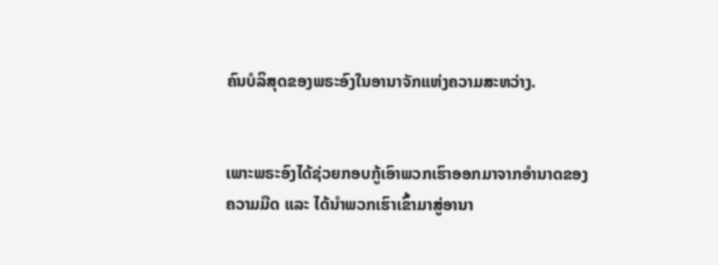ຄົນບໍລິສຸດຂອງພຣະອົງໃນອານາຈັກແຫ່ງຄວາມສະຫວ່າງ.


ເພາະພຣະອົງໄດ້ຊ່ວຍກອບກູ້ເອົາພວກເຮົາອອກມາຈາກອຳນາດຂອງຄວາມມືດ ແລະ ໄດ້ນຳພວກເຮົາເຂົ້າມາສູ່ອານາ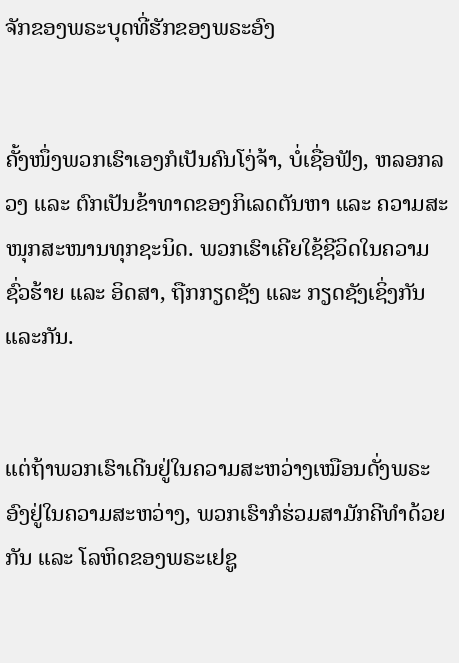ຈັກຂອງພຣະບຸດທີ່ຮັກຂອງພຣະອົງ


ຄັ້ງໜຶ່ງພວກເຮົາເອງກໍເປັນຄົນໂງ່ຈ້າ, ບໍ່ເຊື່ອຟັງ, ຫລອກລວງ ແລະ ຕົກເປັນຂ້າທາດຂອງກິເລດຕັນຫາ ແລະ ຄວາມສະໜຸກສະໜານທຸກຊະນິດ. ພວກເຮົາເຄີຍໃຊ້ຊີວິດໃນຄວາມຊົ່ວຮ້າຍ ແລະ ອິດສາ, ຖືກກຽດຊັງ ແລະ ກຽດຊັງເຊິ່ງກັນແລະກັນ.


ແຕ່ຖ້າພວກເຮົາເດີນຢູ່ໃນຄວາມສະຫວ່າງເໝືອນດັ່ງພຣະອົງຢູ່ໃນຄວາມສະຫວ່າງ, ພວກເຮົາກໍຮ່ວມສາມັກຄີທຳດ້ວຍກັນ ແລະ ໂລຫິດຂອງພຣະເຢຊູ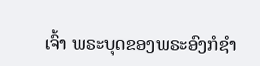ເຈົ້າ ພຣະບຸດຂອງພຣະອົງກໍຊຳ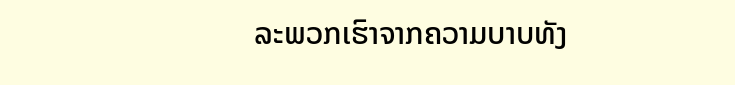ລະພວກເຮົາຈາກຄວາມບາບທັງ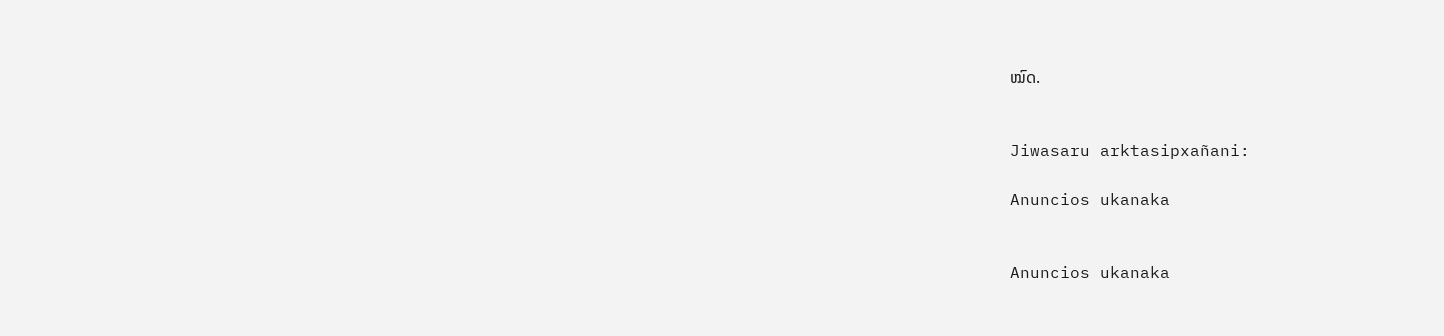ໝົດ.


Jiwasaru arktasipxañani:

Anuncios ukanaka


Anuncios ukanaka